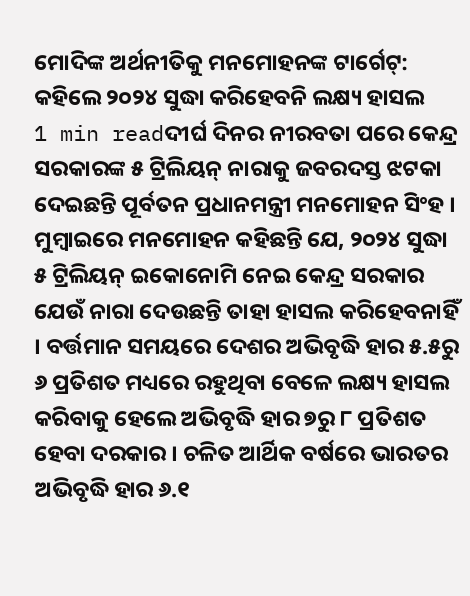ମୋଦିଙ୍କ ଅର୍ଥନୀତିକୁ ମନମୋହନଙ୍କ ଟାର୍ଗେଟ୍: କହିଲେ ୨୦୨୪ ସୁଦ୍ଧା କରିହେବନି ଲକ୍ଷ୍ୟ ହାସଲ
1 min readଦୀର୍ଘ ଦିନର ନୀରବତା ପରେ କେନ୍ଦ୍ର ସରକାରଙ୍କ ୫ ଟ୍ରିଲିୟନ୍ ନାରାକୁ ଜବରଦସ୍ତ ଝଟକା ଦେଇଛନ୍ତି ପୂର୍ବତନ ପ୍ରଧାନମନ୍ତ୍ରୀ ମନମୋହନ ସିଂହ । ମୁମ୍ବାଇରେ ମନମୋହନ କହିଛନ୍ତି ଯେ, ୨୦୨୪ ସୁଦ୍ଧା ୫ ଟ୍ରିଲିୟନ୍ ଇକୋନୋମି ନେଇ କେନ୍ଦ୍ର ସରକାର ଯେଉଁ ନାରା ଦେଉଛନ୍ତି ତାହା ହାସଲ କରିହେବନାହିଁ । ବର୍ତ୍ତମାନ ସମୟରେ ଦେଶର ଅଭିବୃଦ୍ଧି ହାର ୫.୫ରୁ ୬ ପ୍ରତିଶତ ମଧ୍ୟରେ ରହୁଥିବା ବେଳେ ଲକ୍ଷ୍ୟ ହାସଲ କରିବାକୁ ହେଲେ ଅଭିବୃଦ୍ଧି ହାର ୭ରୁ ୮ ପ୍ରତିଶତ ହେବା ଦରକାର । ଚଳିତ ଆର୍ଥିକ ବର୍ଷରେ ଭାରତର ଅଭିବୃଦ୍ଧି ହାର ୬.୧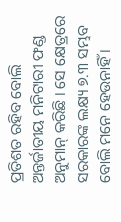ପ୍ରତିଶତ ରହିବ ବୋଲି ଅନ୍ତର୍ଜାତୀୟ ମନିଟାରୀ ଫଣ୍ଡ ଅନୁମାନ୍ କରିଛି । ସେ କ୍ଷେତ୍ରରେ ସରକାରଙ୍କ ଲକ୍ଷ୍ୟ ୭.୩ ସମ୍ଭବ ବୋଲି ମନେ ହେଉନାହିଁ ।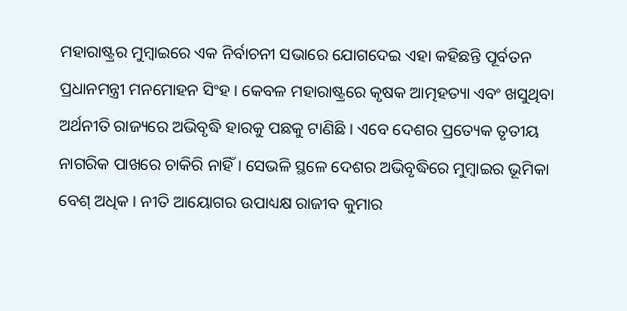ମହାରାଷ୍ଟ୍ରର ମୁମ୍ବାଇରେ ଏକ ନିର୍ବାଚନୀ ସଭାରେ ଯୋଗଦେଇ ଏହା କହିଛନ୍ତି ପୂର୍ବତନ ପ୍ରଧାନମନ୍ତ୍ରୀ ମନମୋହନ ସିଂହ । କେବଳ ମହାରାଷ୍ଟ୍ରରେ କୃଷକ ଆତ୍ମହତ୍ୟା ଏବଂ ଖସୁଥିବା ଅର୍ଥନୀତି ରାଜ୍ୟରେ ଅଭିବୃଦ୍ଧି ହାରକୁ ପଛକୁ ଟାଣିଛି । ଏବେ ଦେଶର ପ୍ରତ୍ୟେକ ତୃତୀୟ ନାଗରିକ ପାଖରେ ଚାକିରି ନାହିଁ । ସେଭଳି ସ୍ଥଳେ ଦେଶର ଅଭିବୃଦ୍ଧିରେ ମୁମ୍ବାଇର ଭୂମିକା ବେଶ୍ ଅଧିକ । ନୀତି ଆୟୋଗର ଉପାଧ୍ୟକ୍ଷ ରାଜୀବ କୁମାର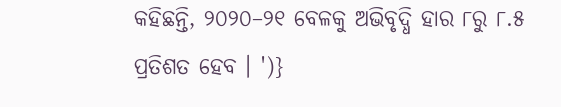କହିଛନ୍ତି, ୨୦୨୦–୨୧ ବେଳକୁ ଅଭିବୃଦ୍ଧି ହାର ୮ରୁ ୮.୫ ପ୍ରତିଶତ ହେବ । ')}